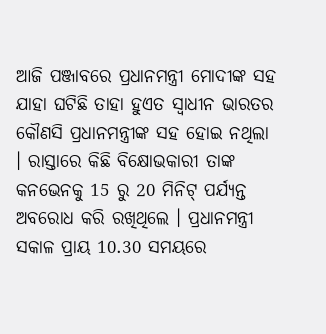ଆଜି ପଞ୍ଜାବରେ ପ୍ରଧାନମନ୍ତ୍ରୀ ମୋଦୀଙ୍କ ସହ ଯାହା ଘଟିଛି ତାହା ହୁଏତ ସ୍ୱାଧୀନ ଭାରତର କୌଣସି ପ୍ରଧାନମନ୍ତ୍ରୀଙ୍କ ସହ ହୋଇ ନଥିଲା । ରାସ୍ତାରେ କିଛି ବିକ୍ଷୋଭକାରୀ ତାଙ୍କ କନଭେନକୁ 15 ରୁ 20 ମିନିଟ୍ ପର୍ଯ୍ୟନ୍ତ ଅବରୋଧ କରି ରଖିଥିଲେ । ପ୍ରଧାନମନ୍ତ୍ରୀ ସକାଳ ପ୍ରାୟ 10.30 ସମୟରେ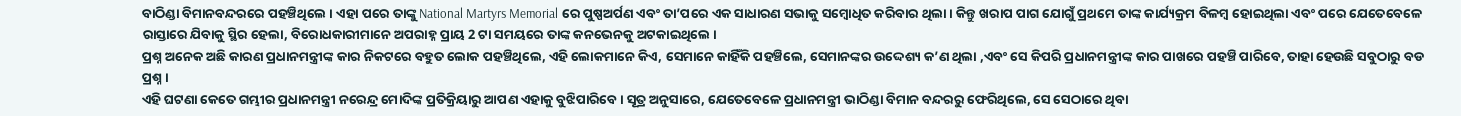ବାଠିଣ୍ଡା ବିମାନବନ୍ଦରରେ ପହଞ୍ଚିଥିଲେ । ଏହା ପରେ ତାଙ୍କୁ National Martyrs Memorial ରେ ପୁଷ୍ପଅର୍ପଣ ଏବଂ ତା’ପରେ ଏକ ସାଧାରଣ ସଭାକୁ ସମ୍ବୋଧିତ କରିବାର ଥିଲା । କିନ୍ତୁ ଖରାପ ପାଗ ଯୋଗୁଁ ପ୍ରଥମେ ତାଙ୍କ କାର୍ଯ୍ୟକ୍ରମ ବିଳମ୍ବ ହୋଇଥିଲା ଏବଂ ପରେ ଯେତେବେଳେ ରାସ୍ତାରେ ଯିବାକୁ ସ୍ଥିର ହେଲା, ବିରୋଧକାରୀମାନେ ଅପରାହ୍ନ ପ୍ରାୟ 2 ଟା ସମୟରେ ତାଙ୍କ କନଭେନକୁ ଅଟକାଇଥିଲେ ।
ପ୍ରଶ୍ନ ଅନେକ ଅଛି କାରଣ ପ୍ରଧାନମନ୍ତ୍ରୀଙ୍କ କାର ନିକଟରେ ବହୁତ ଲୋକ ପହଞ୍ଚିଥିଲେ, ଏହି ଲୋକମାନେ କିଏ, ସେମାନେ କାହିଁକି ପହଞ୍ଚିଲେ, ସେମାନଙ୍କର ଉଦ୍ଦେଶ୍ୟ କ’ଣ ଥିଲା ,ଏବଂ ସେ କିପରି ପ୍ରଧାନମନ୍ତ୍ରୀଙ୍କ କାର ପାଖରେ ପହଞ୍ଚି ପାରିବେ, ତାହା ହେଉଛି ସବୁଠାରୁ ବଡ ପ୍ରଶ୍ନ ।
ଏହି ଘଟଣା କେତେ ଗମ୍ଭୀର ପ୍ରଧାନମନ୍ତ୍ରୀ ନରେନ୍ଦ୍ର ମୋଦିଙ୍କ ପ୍ରତିକ୍ରିୟାରୁ ଆପଣ ଏହାକୁ ବୁଝିପାରିବେ । ସୂତ୍ର ଅନୁସାରେ, ଯେତେବେଳେ ପ୍ରଧାନମନ୍ତ୍ରୀ ଭାଠିଣ୍ଡା ବିମାନ ବନ୍ଦରରୁ ଫେରିଥିଲେ, ସେ ସେଠାରେ ଥିବା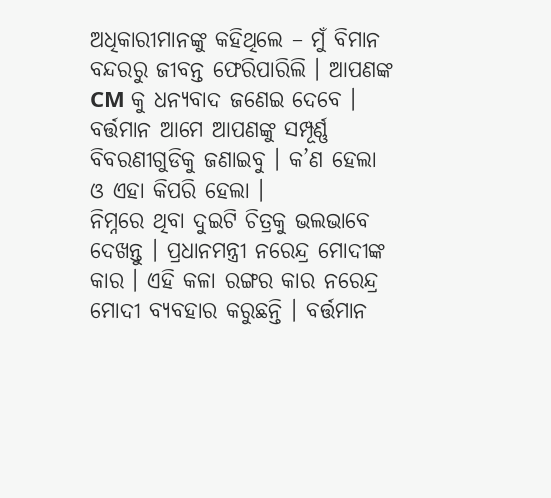ଅଧିକାରୀମାନଙ୍କୁ କହିଥିଲେ – ମୁଁ ବିମାନ ବନ୍ଦରରୁ ଜୀବନ୍ତ ଫେରିପାରିଲି । ଆପଣଙ୍କ CM କୁ ଧନ୍ୟବାଦ ଜଣେଇ ଦେବେ ।
ବର୍ତ୍ତମାନ ଆମେ ଆପଣଙ୍କୁ ସମ୍ପୂର୍ଣ୍ଣ ବିବରଣୀଗୁଡିକୁ ଜଣାଇବୁ । କ’ଣ ହେଲା ଓ ଏହା କିପରି ହେଲା ।
ନିମ୍ନରେ ଥିବା ଦୁଇଟି ଚିତ୍ରକୁ ଭଲଭାବେ ଦେଖନ୍ତୁ । ପ୍ରଧାନମନ୍ତ୍ରୀ ନରେନ୍ଦ୍ର ମୋଦୀଙ୍କ କାର । ଏହି କଳା ରଙ୍ଗର କାର ନରେନ୍ଦ୍ର ମୋଦୀ ବ୍ୟବହାର କରୁଛନ୍ତି । ବର୍ତ୍ତମାନ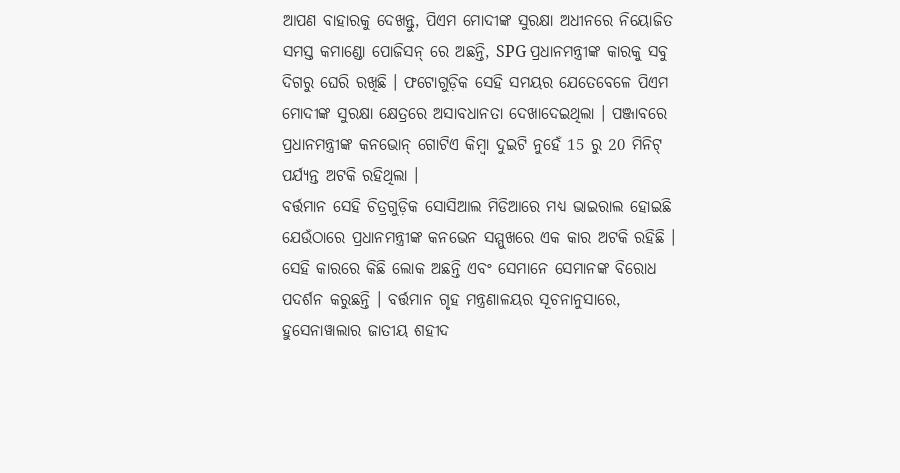ଆପଣ ବାହାରକୁ ଦେଖନ୍ତୁ, ପିଏମ ମୋଦୀଙ୍କ ସୁରକ୍ଷା ଅଧୀନରେ ନିୟୋଜିତ ସମସ୍ତ କମାଣ୍ଡୋ ପୋଜିସନ୍ ରେ ଅଛନ୍ତି, SPG ପ୍ରଧାନମନ୍ତ୍ରୀଙ୍କ କାରକୁ ସବୁ ଦିଗରୁ ଘେରି ରଖିଛି । ଫଟୋଗୁଡ଼ିକ ସେହି ସମୟର ଯେତେବେଳେ ପିଏମ ମୋଦୀଙ୍କ ସୁରକ୍ଷା କ୍ଷେତ୍ରରେ ଅସାବଧାନତା ଦେଖାଦେଇଥିଲା । ପଞ୍ଜାବରେ ପ୍ରଧାନମନ୍ତ୍ରୀଙ୍କ କନଭୋନ୍ ଗୋଟିଏ କିମ୍ବା ଦୁଇଟି ନୁହେଁ 15 ରୁ 20 ମିନିଟ୍ ପର୍ଯ୍ୟନ୍ତ ଅଟକି ରହିଥିଲା ।
ବର୍ତ୍ତମାନ ସେହି ଚିତ୍ରଗୁଡ଼ିକ ସୋସିଆଲ ମିଡିଆରେ ମଧ୍ୟ ଭାଇରାଲ ହୋଇଛି ଯେଉଁଠାରେ ପ୍ରଧାନମନ୍ତ୍ରୀଙ୍କ କନଭେନ ସମ୍ମୁଖରେ ଏକ କାର ଅଟକି ରହିଛି । ସେହି କାରରେ କିଛି ଲୋକ ଅଛନ୍ତି ଏବଂ ସେମାନେ ସେମାନଙ୍କ ବିରୋଧ ପଦର୍ଶନ କରୁଛନ୍ତି । ବର୍ତ୍ତମାନ ଗୃହ ମନ୍ତ୍ରଣାଳୟର ସୂଚନାନୁସାରେ, ହୁସେନାୱାଲାର ଜାତୀୟ ଶହୀଦ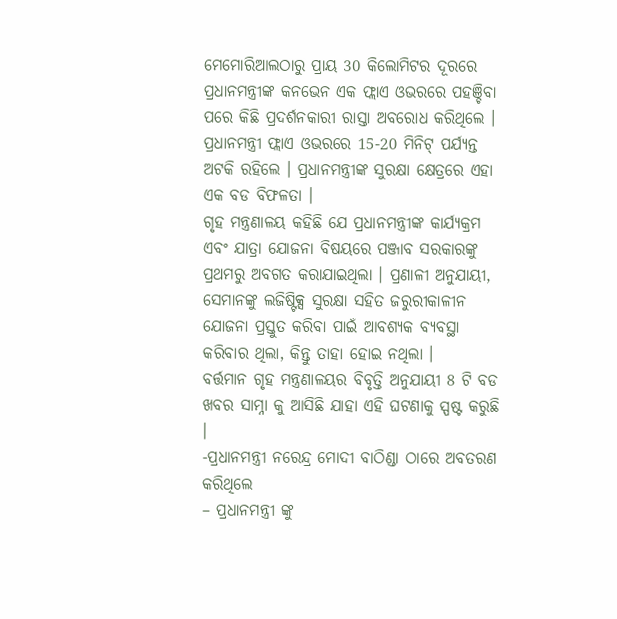ମେମୋରିଆଲଠାରୁ ପ୍ରାୟ 30 କିଲୋମିଟର ଦୂରରେ ପ୍ରଧାନମନ୍ତ୍ରୀଙ୍କ କନଭେନ ଏକ ଫ୍ଲାଏ ଓଭରରେ ପହଞ୍ଚିବା ପରେ କିଛି ପ୍ରଦର୍ଶନକାରୀ ରାସ୍ତା ଅବରୋଧ କରିଥିଲେ । ପ୍ରଧାନମନ୍ତ୍ରୀ ଫ୍ଲାଏ ଓଭରରେ 15-20 ମିନିଟ୍ ପର୍ଯ୍ୟନ୍ତ ଅଟକି ରହିଲେ । ପ୍ରଧାନମନ୍ତ୍ରୀଙ୍କ ସୁରକ୍ଷା କ୍ଷେତ୍ରରେ ଏହା ଏକ ବଡ ବିଫଳତା ।
ଗୃହ ମନ୍ତ୍ରଣାଳୟ କହିଛି ଯେ ପ୍ରଧାନମନ୍ତ୍ରୀଙ୍କ କାର୍ଯ୍ୟକ୍ରମ ଏବଂ ଯାତ୍ରା ଯୋଜନା ବିଷୟରେ ପଞ୍ଜାବ ସରକାରଙ୍କୁ ପ୍ରଥମରୁ ଅବଗତ କରାଯାଇଥିଲା । ପ୍ରଣାଳୀ ଅନୁଯାୟୀ, ସେମାନଙ୍କୁ ଲଜିଷ୍ଟିକ୍ସ ସୁରକ୍ଷା ସହିତ ଜରୁରୀକାଳୀନ ଯୋଜନା ପ୍ରସ୍ତୁତ କରିବା ପାଇଁ ଆବଶ୍ୟକ ବ୍ୟବସ୍ଥା କରିବାର ଥିଲା, କିନ୍ତୁ ତାହା ହୋଇ ନଥିଲା ।
ବର୍ତ୍ତମାନ ଗୃହ ମନ୍ତ୍ରଣାଳୟର ବିବୃତ୍ତି ଅନୁଯାୟୀ 8 ଟି ବଡ ଖବର ସାମ୍ନା କୁ ଆସିଛି ଯାହା ଏହି ଘଟଣାକୁ ସ୍ପଷ୍ଟ କରୁଛି ।
-ପ୍ରଧାନମନ୍ତ୍ରୀ ନରେନ୍ଦ୍ର ମୋଦୀ ବାଠିଣ୍ଡା ଠାରେ ଅବତରଣ କରିଥିଲେ
– ପ୍ରଧାନମନ୍ତ୍ରୀ ଙ୍କୁ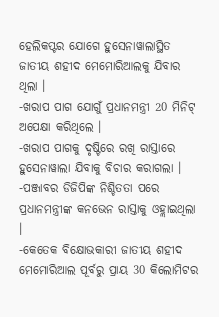ହେଲିକପ୍ଟର ଯୋଗେ ହୁସେନାୱାଲାସ୍ଥିତ ଜାତୀୟ ଶହୀଦ ମେମୋରିଆଲକୁ ଯିବାର ଥିଲା ।
-ଖରାପ ପାଗ ଯୋଗୁଁ ପ୍ରଧାନମନ୍ତ୍ରୀ 20 ମିନିଟ୍ ଅପେକ୍ଷା କରିଥିଲେ ।
-ଖରାପ ପାଗକୁ ଦୃଷ୍ଟିରେ ରଖି ରାସ୍ତାରେ ହୁସେନାୱାଲା ଯିବାକୁ ବିଚାର କରାଗଲା ।
-ପଞ୍ଜାବର ଡିଜିପିଙ୍କ ନିଶ୍ଚିତତା ପରେ ପ୍ରଧାନମନ୍ତ୍ରୀଙ୍କ କନଭେନ ରାସ୍ତାକୁ ଓହ୍ଲାଇଥିଲା ।
-କେତେକ ବିକ୍ଷୋଭକାରୀ ଜାତୀୟ ଶହୀଦ ମେମୋରିଆଲ ପୂର୍ବରୁ ପ୍ରାୟ 30 କିଲୋମିଟର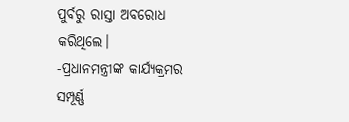ପୁର୍ବରୁ ରାସ୍ତା ଅବରୋଧ କରିଥିଲେ।
-ପ୍ରଧାନମନ୍ତ୍ରୀଙ୍କ କାର୍ଯ୍ୟକ୍ରମର ସମ୍ପୂର୍ଣ୍ଣ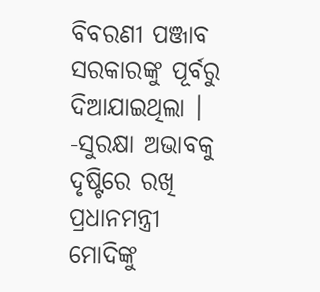ବିବରଣୀ ପଞ୍ଜାବ ସରକାରଙ୍କୁ ପୂର୍ବରୁ ଦିଆଯାଇଥିଲା ।
-ସୁରକ୍ଷା ଅଭାବକୁ ଦୃଷ୍ଟିରେ ରଖି ପ୍ରଧାନମନ୍ତ୍ରୀ ମୋଦିଙ୍କୁ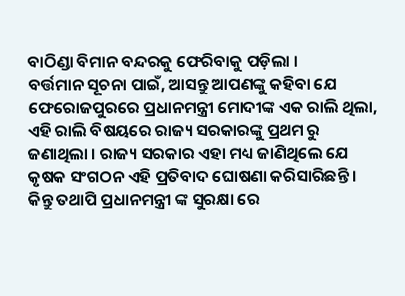ବାଠିଣ୍ଡା ବିମାନ ବନ୍ଦରକୁ ଫେରିବାକୁ ପଡ଼ିଲା ।
ବର୍ତ୍ତମାନ ସୂଚନା ପାଇଁ, ଆସନ୍ତୁ ଆପଣଙ୍କୁ କହିବା ଯେ ଫେରୋଜପୁରରେ ପ୍ରଧାନମନ୍ତ୍ରୀ ମୋଦୀଙ୍କ ଏକ ରାଲି ଥିଲା, ଏହି ରାଲି ବିଷୟରେ ରାଜ୍ୟ ସରକାରଙ୍କୁ ପ୍ରଥମ ରୁ ଜଣାଥିଲା । ରାଜ୍ୟ ସରକାର ଏହା ମଧ୍ୟ ଜାଣିଥିଲେ ଯେ କୃଷକ ସଂଗଠନ ଏହି ପ୍ରତିବାଦ ଘୋଷଣା କରିସାରିଛନ୍ତି । କିନ୍ତୁ ତଥାପି ପ୍ରଧାନମନ୍ତ୍ରୀ ଙ୍କ ସୁରକ୍ଷା ରେ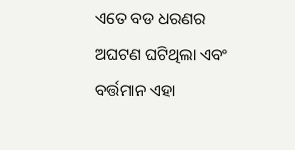ଏତେ ବଡ ଧରଣର ଅଘଟଣ ଘଟିଥିଲା ଏବଂ ବର୍ତ୍ତମାନ ଏହା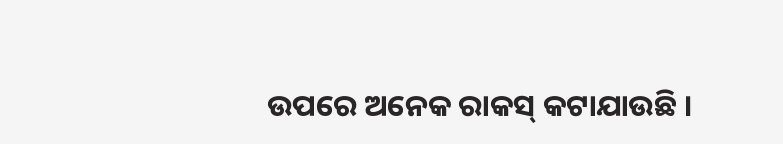ଉପରେ ଅନେକ ରାକସ୍ କଟାଯାଉଛି ।